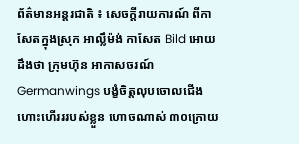ព័ត៌មានអន្តរជាតិ ៖ សេចក្តីរាយការណ៍ ពីកាសែតក្នុងស្រុក អាល្លឹម៉ង់ កាសែត Bild អោយដឹងថា ក្រុមហ៊ុន អាកាសចរណ៍ Germanwings បង្ខំចិត្តលុបចោលជើងហោះហើរររបស់ខ្លួន ហោចណាស់ ៣០ក្រោយ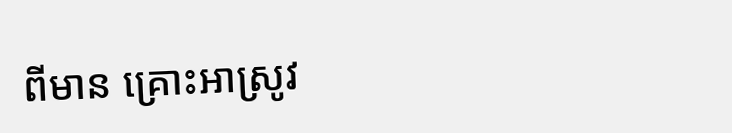ពីមាន គ្រោះអាស្រូវ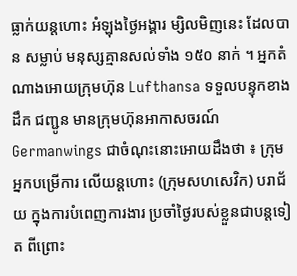ធ្លាក់យន្តហោះ អំឡុងថ្ងៃអង្គារ ម្សិលមិញនេះ ដែលបាន សម្លាប់ មនុស្សគ្មានសល់ទាំង ១៥០ នាក់ ។ អ្នកតំណាងអោយក្រុមហ៊ុន Lufthansa ទទួលបន្ទុកខាង ដឹក ជញ្ជូន មានក្រុមហ៊ុនអាកាសចរណ៍ Germanwings ជាចំណុះនោះអោយដឹងថា ៖ ក្រុមអ្នកបម្រើការ លើយន្តហោះ (ក្រុមសហសេវិក) បរាជ័យ ក្នុងការបំពេញការងារ ប្រចាំថ្ងៃរបស់ខ្លួនជាបន្តទៀត ពីព្រោះ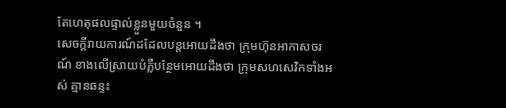តែហេតុផលផ្ទាល់ខ្លួនមួយចំនួន ។
សេចក្តីរាយការណ៍ដដែលបន្តអោយដឹងថា ក្រុមហ៊ុនអាកាសចរណ៍ ខាងលើស្រាយបំភ្លឺបន្ថែមអោយដឹងថា ក្រុមសហសេវិកទាំងអស់ គ្មានឆន្ទះ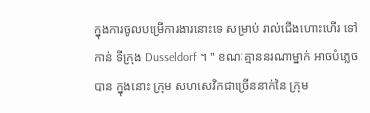ក្នុងការចូលបម្រើការងារនោះទេ សម្រាប់ រាល់ជើងហោះហើរ ទៅកាន់ ទីក្រុង Dusseldorf ។ " ខណៈគ្មាននរណាម្នាក់ អាចបំភ្លេចបាន ក្នុងនោះ ក្រុម សហសេវិកជាច្រើននាក់នៃ ក្រុម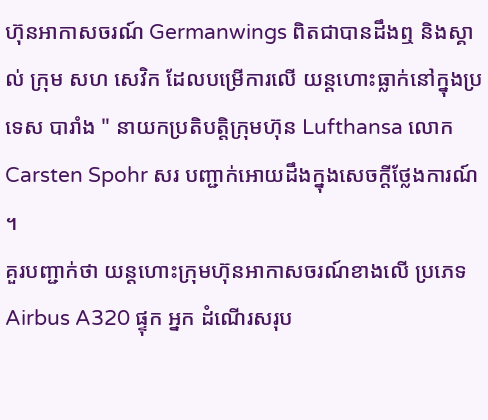ហ៊ុនអាកាសចរណ៍ Germanwings ពិតជាបានដឹងឮ និងស្គាល់ ក្រុម សហ សេវិក ដែលបម្រើការលើ យន្តហោះធ្លាក់នៅក្នុងប្រទេស បារាំង " នាយកប្រតិបត្តិក្រុមហ៊ុន Lufthansa លោក Carsten Spohr សរ បញ្ជាក់អោយដឹងក្នុងសេចក្តីថ្លែងការណ៍ ។
គួរបញ្ជាក់ថា យន្តហោះក្រុមហ៊ុនអាកាសចរណ៍ខាងលើ ប្រភេទ Airbus A320 ផ្ទុក អ្នក ដំណើរសរុប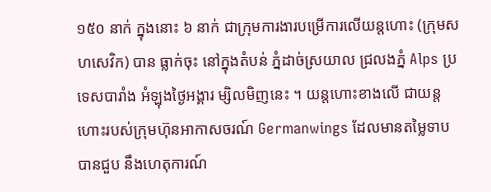១៥០ នាក់ ក្នុងនោះ ៦ នាក់ ជាក្រុមការងារបម្រើការលើយន្តហោះ (ក្រុមសហសេវិក) បាន ធ្លាក់ចុះ នៅក្នុងតំបន់ ភ្នំដាច់ស្រយាល ជ្រលងភ្នំ Alps ប្រទេសបារាំង អំឡុងថ្ងៃអង្គារ ម្សិលមិញនេះ ។ យន្តហោះខាងលើ ជាយន្ត ហោះរបស់ក្រុមហ៊ុនអាកាសចរណ៍ Germanwings ដែលមានតម្លៃទាប បានជួប នឹងហេតុការណ៍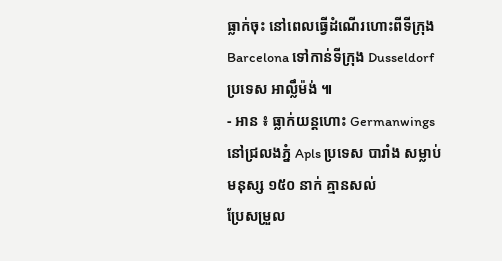ធ្លាក់ចុះ នៅពេលធ្វើដំណើរហោះពីទីក្រុង Barcelona ទៅកាន់ទីក្រុង Dusseldorf ប្រទេស អាល្លឹម៉ង់ ៕
- អាន ៖ ធ្លាក់យន្តហោះ Germanwings នៅជ្រលងភ្នំ Apls ប្រទេស បារាំង សម្លាប់ មនុស្ស ១៥០ នាក់ គ្មានសល់
ប្រែសម្រួល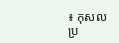៖ កុសល
ប្រ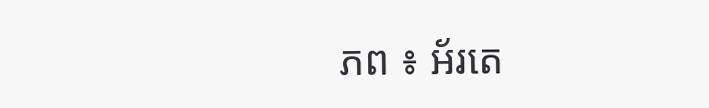ភព ៖ អ័រតេ